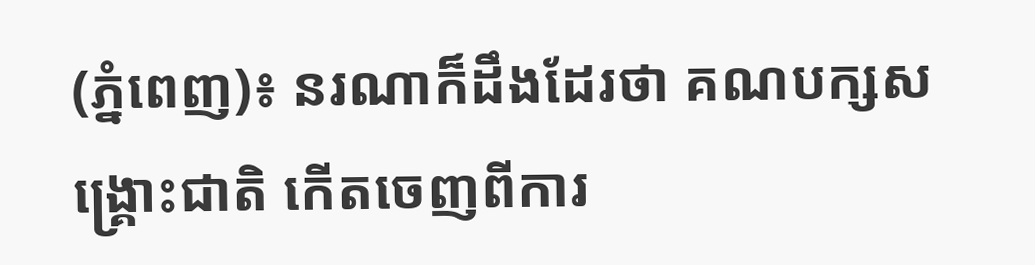(ភ្នំពេញ)៖ នរណាក៏ដឹងដែរថា គណបក្សសង្រ្គោះជាតិ កើតចេញពីការ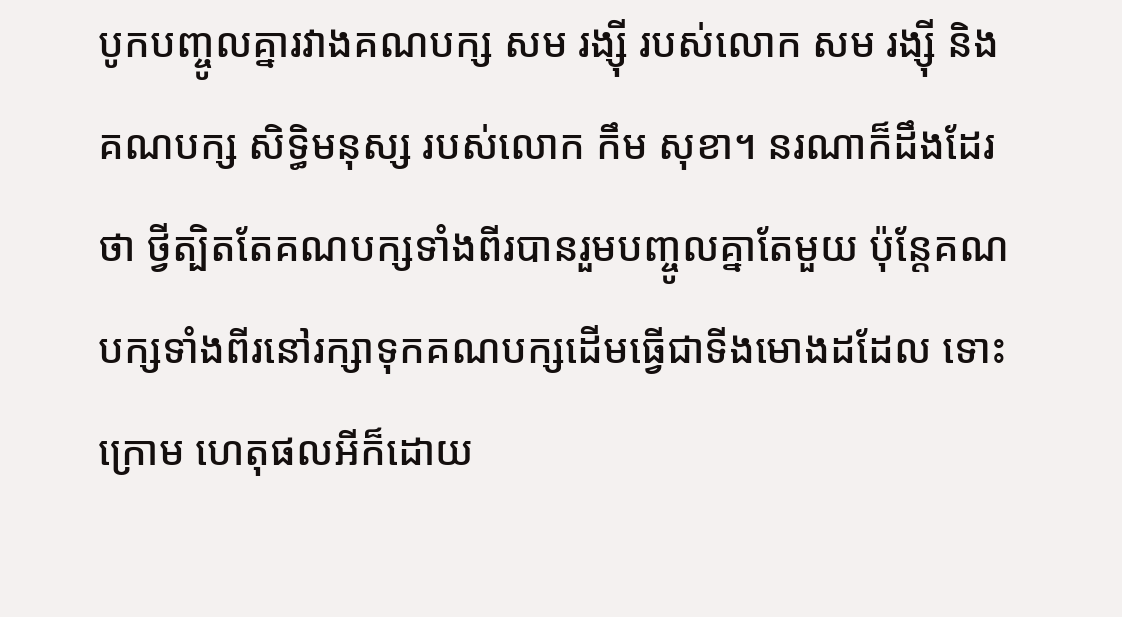បូកបញ្ចូលគ្នារវាងគណបក្ស សម រង្ស៊ី របស់លោក សម រង្ស៊ី និងគណបក្ស សិទ្ធិមនុស្ស របស់លោក កឹម សុខា។ នរណាក៏ដឹងដែរថា ថ្វីត្បិតតែគណបក្សទាំងពីរបានរួមបញ្ចូលគ្នាតែមួយ ប៉ុន្តែគណបក្សទាំងពីរនៅរក្សាទុកគណបក្សដើមធ្វើជាទីងមោងដដែល ទោះក្រោម ហេតុផលអីក៏ដោយ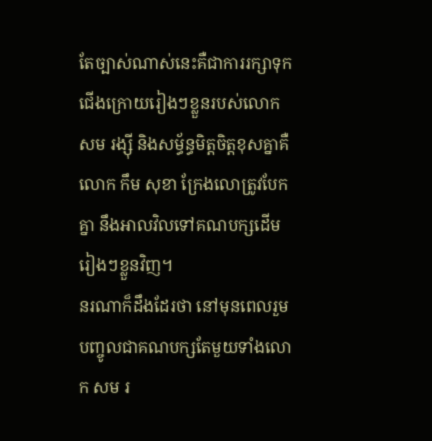តែច្បាស់ណាស់នេះគឺជាការរក្សាទុកជើងក្រោយរៀងៗខ្លួនរបស់លោក សម រង្ស៊ី និងសម្ធ័ន្ធមិត្តចិត្តខុសគ្នាគឺលោក កឹម សុខា ក្រែងលោត្រូវបែកគ្នា នឹងអាលវិលទៅគណបក្សដើមរៀងៗខ្លួនវិញ។
នរណាក៏ដឹងដែរថា នៅមុនពេលរួមបញ្ចូលជាគណបក្សតែមួយទាំងលោក សម រ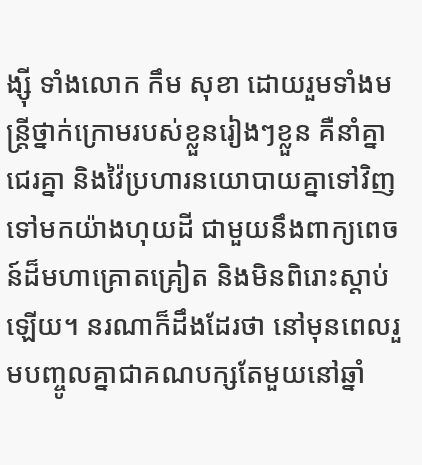ង្ស៊ី ទាំងលោក កឹម សុខា ដោយរួមទាំងមន្រ្តីថ្នាក់ក្រោមរបស់ខ្លួនរៀងៗខ្លួន គឺនាំគ្នាជេរគ្នា និងវ៉ៃប្រហារនយោបាយគ្នាទៅវិញទៅមកយ៉ាងហុយដី ជាមួយនឹងពាក្យពេចន៍ដ៏មហាគ្រោតគ្រៀត និងមិនពិរោះស្តាប់ឡើយ។ នរណាក៏ដឹងដែរថា នៅមុនពេលរួមបញ្ចូលគ្នាជាគណបក្សតែមួយនៅឆ្នាំ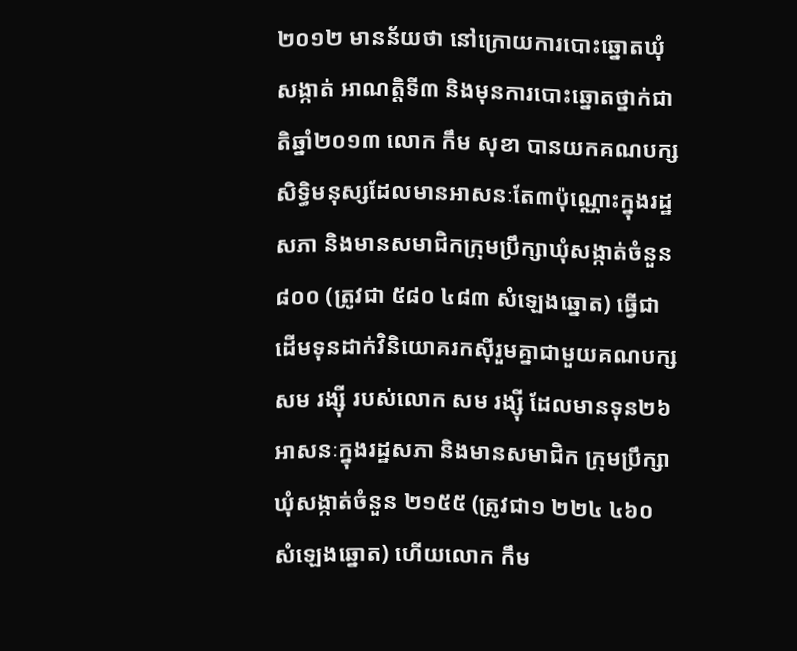២០១២ មានន័យថា នៅក្រោយការបោះឆ្នោតឃុំសង្កាត់ អាណត្តិទី៣ និងមុនការបោះឆ្នោតថ្នាក់ជាតិឆ្នាំ២០១៣ លោក កឹម សុខា បានយកគណបក្សសិទ្ធិមនុស្សដែលមានអាសនៈតែ៣ប៉ុណ្ណោះក្នុងរដ្ឋសភា និងមានសមាជិកក្រុមប្រឹក្សាឃុំសង្កាត់ចំនួន៨០០ (ត្រូវជា ៥៨០ ៤៨៣ សំឡេងឆ្នោត) ធ្វើជាដើមទុនដាក់វិនិយោគរកស៊ីរួមគ្នាជាមួយគណបក្ស សម រង្ស៊ី របស់លោក សម រង្ស៊ី ដែលមានទុន២៦អាសនៈក្នុងរដ្ឋសភា និងមានសមាជិក ក្រុមប្រឹក្សាឃុំសង្កាត់ចំនួន ២១៥៥ (ត្រូវជា១ ២២៤ ៤៦០ សំឡេងឆ្នោត) ហើយលោក កឹម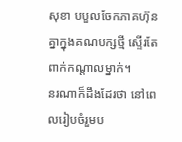សុខា បបួលចែកភាគហ៊ុនគ្នាក្នុងគណបក្សថ្មី ស្ទើរតែពាក់កណ្តាលម្នាក់។
នរណាក៏ដឹងដែរថា នៅពេលរៀបចំរួមប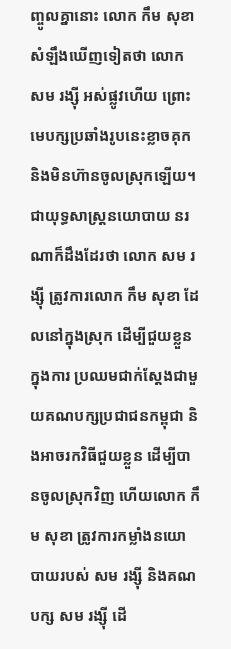ញ្ចូលគ្នានោះ លោក កឹម សុខា សំឡឹងឃើញទៀតថា លោក សម រង្ស៊ី អស់ផ្លូវហើយ ព្រោះមេបក្សប្រឆាំងរូបនេះខ្លាចគុក និងមិនហ៊ានចូលស្រុកឡើយ។ ជាយុទ្ធសាស្រ្តនយោបាយ នរណាក៏ដឹងដែរថា លោក សម រង្ស៊ី ត្រូវការលោក កឹម សុខា ដែលនៅក្នុងស្រុក ដើម្បីជួយខ្លួនក្នុងការ ប្រឈមជាក់ស្តែងជាមួយគណបក្សប្រជាជនកម្ពុជា និងអាចរកវិធីជួយខ្លួន ដើម្បីបានចូលស្រុកវិញ ហើយលោក កឹម សុខា ត្រូវការកម្លាំងនយោបាយរបស់ សម រង្ស៊ី និងគណបក្ស សម រង្ស៊ី ដើ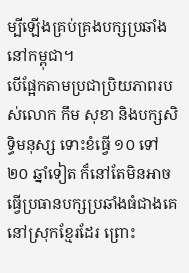ម្បីឡើងគ្រប់គ្រងបក្សប្រឆាំងនៅកម្ពុជា។
បើផ្អែកតាមប្រជាប្រិយភាពរបស់លោក កឹម សុខា និងបក្សសិទ្ធិមនុស្ស ទោះខំធ្វើ ១០ ទៅ ២០ ឆ្នាំទៀត ក៏នៅតែមិនអាចធ្វើប្រធានបក្សប្រឆាំងធំជាងគេនៅស្រុកខ្មែរដែរ ព្រោះ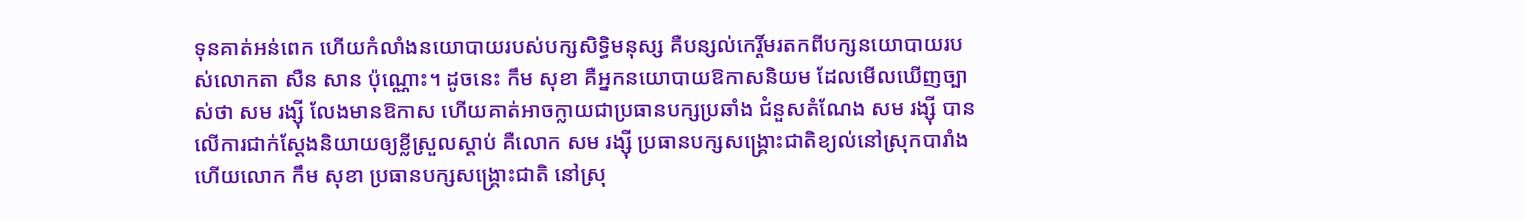ទុនគាត់អន់ពេក ហើយកំលាំងនយោបាយរបស់បក្សសិទ្ធិមនុស្ស គឺបន្សល់កេរ្តិ៍មរតកពីបក្សនយោបាយរបស់លោកតា សឺន សាន ប៉ុណ្ណោះ។ ដូចនេះ កឹម សុខា គឺអ្នកនយោបាយឱកាសនិយម ដែលមើលឃើញច្បាស់ថា សម រង្ស៊ី លែងមានឱកាស ហើយគាត់អាចក្លាយជាប្រធានបក្សប្រឆាំង ជំនួសតំណែង សម រង្ស៊ី បានលើការជាក់ស្តែងនិយាយឲ្យខ្លីស្រួលស្តាប់ គឺលោក សម រង្ស៊ី ប្រធានបក្សសង្រ្គោះជាតិខ្យល់នៅស្រុកបារាំង ហើយលោក កឹម សុខា ប្រធានបក្សសង្រ្គោះជាតិ នៅស្រុ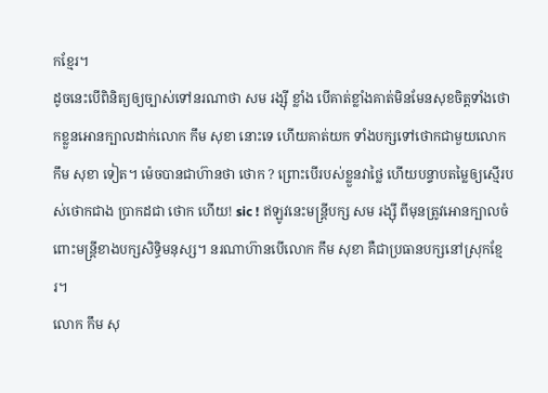កខ្មែរ។
ដូចនេះបើពិនិត្យឲ្យច្បាស់ទៅនរណាថា សម រង្ស៊ី ខ្លាំង បើគាត់ខ្លាំងគាត់មិនមែនសុខចិត្តទាំងថោកខ្លួនអោនក្បាលដាក់លោក កឹម សុខា នោះទេ ហើយគាត់យក ទាំងបក្សទៅថោកជាមួយលោក កឹម សុខា ទៀត។ ម៉េចបានជាហ៊ានថា ថោក ? ព្រោះបើរបស់ខ្លួនវាថ្លៃ ហើយបន្ទាបតម្លៃឲ្យស្មើរបស់ថោកជាង ប្រាកដជា ថោក ហើយ! sic ! ឥឡូវនេះមន្រ្តីបក្ស សម រង្ស៊ី ពីមុនត្រូវអោនក្បាលចំពោះមន្រ្តីខាងបក្សសិទ្ធិមនុស្ស។ នរណាហ៊ានបើលោក កឹម សុខា គឺជាប្រធានបក្សនៅស្រុកខ្មែរ។
លោក កឹម សុ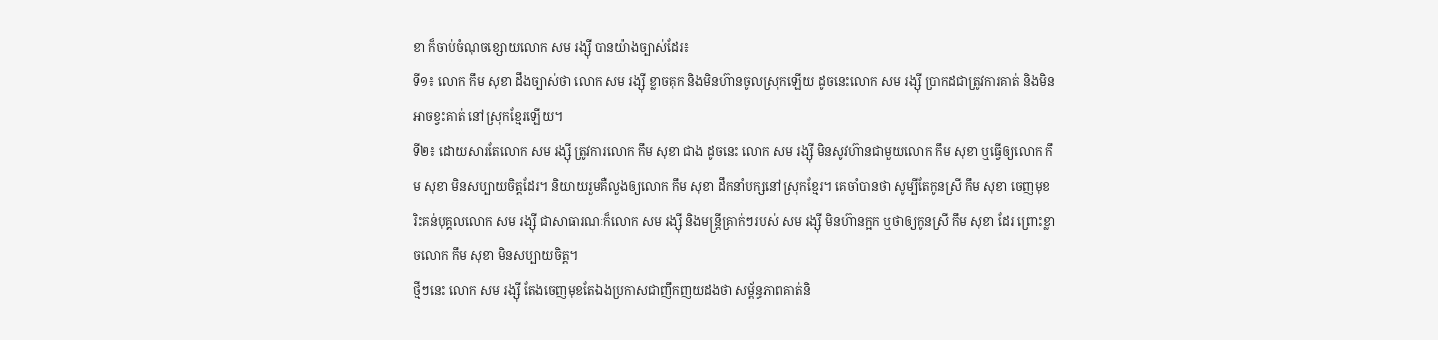ខា ក៏ចាប់ចំណុចខ្សោយលោក សម រង្ស៊ី បានយ៉ាងច្បាស់ដែរ៖
ទី១៖ លោក កឹម សុខា ដឹងច្បាស់ថា លោក សម រង្ស៊ី ខ្លាចគុក និងមិនហ៊ានចូលស្រុកឡើយ ដូចនេះលោក សម រង្ស៊ី ប្រាកដជាត្រូវការគាត់ និងមិនអាចខ្វះគាត់ នៅស្រុកខ្មែរឡើយ។
ទី២៖ ដោយសារតែលោក សម រង្ស៊ី ត្រូវការលោក កឹម សុខា ជាង ដូចនេះ លោក សម រង្ស៊ី មិនសូវហ៊ានជាមួយលោក កឹម សុខា ឬធ្វើឲ្យលោក កឹម សុខា មិនសប្បាយចិត្តដែរ។ និយាយរួមគឺលួងឲ្យលោក កឹម សុខា ដឹកនាំបក្សនៅស្រុកខ្មែរ។ គេចាំបានថា សូម្បីតែកូនស្រី កឹម សុខា ចេញមុខរិះគន់បុគ្គលលោក សម រង្ស៊ី ជាសាធារណៈក៏លោក សម រង្ស៊ី និងមន្រ្តីគ្រាក់ៗរបស់ សម រង្ស៊ី មិនហ៊ានក្អក ឬថាឲ្យកូនស្រី កឹម សុខា ដែរ ព្រោះខ្លាចលោក កឹម សុខា មិនសប្បាយចិត្ត។
ថ្មីៗនេះ លោក សម រង្ស៊ី តែងចេញមុខតែឯងប្រកាសជាញឹកញយដងថា សម្ព័ន្ធភាពគាត់និ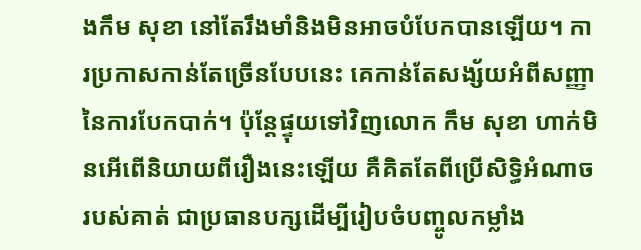ងកឹម សុខា នៅតែរឹងមាំនិងមិនអាចបំបែកបានឡើយ។ ការប្រកាសកាន់តែច្រើនបែបនេះ គេកាន់តែសង្ស័យអំពីសញ្ញានៃការបែកបាក់។ ប៉ុន្តែផ្ទុយទៅវិញលោក កឹម សុខា ហាក់មិនអើពើនិយាយពីរឿងនេះឡើយ គឺគិតតែពីប្រើសិទ្ធិអំណាចរបស់គាត់ ជាប្រធានបក្សដើម្បីរៀបចំបញ្ចូលកម្លាំង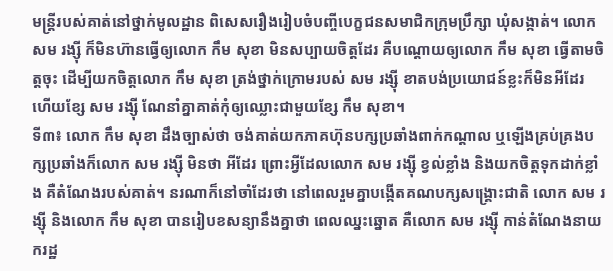មន្រ្តីរបស់គាត់នៅថ្នាក់មូលដ្ឋាន ពិសេសរឿងរៀបចំបញ្ចីបេក្ខជនសមាជិកក្រុមប្រឹក្សា ឃុំសង្កាត់។ លោក សម រង្ស៊ី ក៏មិនហ៊ានធ្វើឲ្យលោក កឹម សុខា មិនសប្បាយចិត្តដែរ គឺបណ្តោយឲ្យលោក កឹម សុខា ធ្វើតាមចិត្តចុះ ដើម្បីយកចិត្តលោក កឹម សុខា ត្រង់ថ្នាក់ក្រោមរបស់ សម រង្ស៊ី ខាតបង់ប្រយោជន៍ខ្លះក៏មិនអីដែរ ហើយខ្សែ សម រង្ស៊ី ណែនាំគ្នាគាត់កុំឲ្យឈ្លោះជាមួយខ្សែ កឹម សុខា។
ទី៣៖ លោក កឹម សុខា ដឹងច្បាស់ថា ចង់គាត់យកភាគហ៊ុនបក្សប្រឆាំងពាក់កណ្តាល ឬឡើងគ្រប់គ្រងបក្សប្រឆាំងក៏លោក សម រង្ស៊ី មិនថា អីដែរ ព្រោះអ្វីដែលលោក សម រង្ស៊ី ខ្វល់ខ្លាំង និងយកចិត្តទុកដាក់ខ្លាំង គឺតំណែងរបស់គាត់។ នរណាក៏នៅចាំដែរថា នៅពេលរួមគ្នាបង្កើតគណបក្សសង្រ្គោះជាតិ លោក សម រង្ស៊ី និងលោក កឹម សុខា បានរៀបខសន្យានឹងគ្នាថា ពេលឈ្នះឆ្នោត គឺលោក សម រង្ស៊ី កាន់តំណែងនាយករដ្ឋ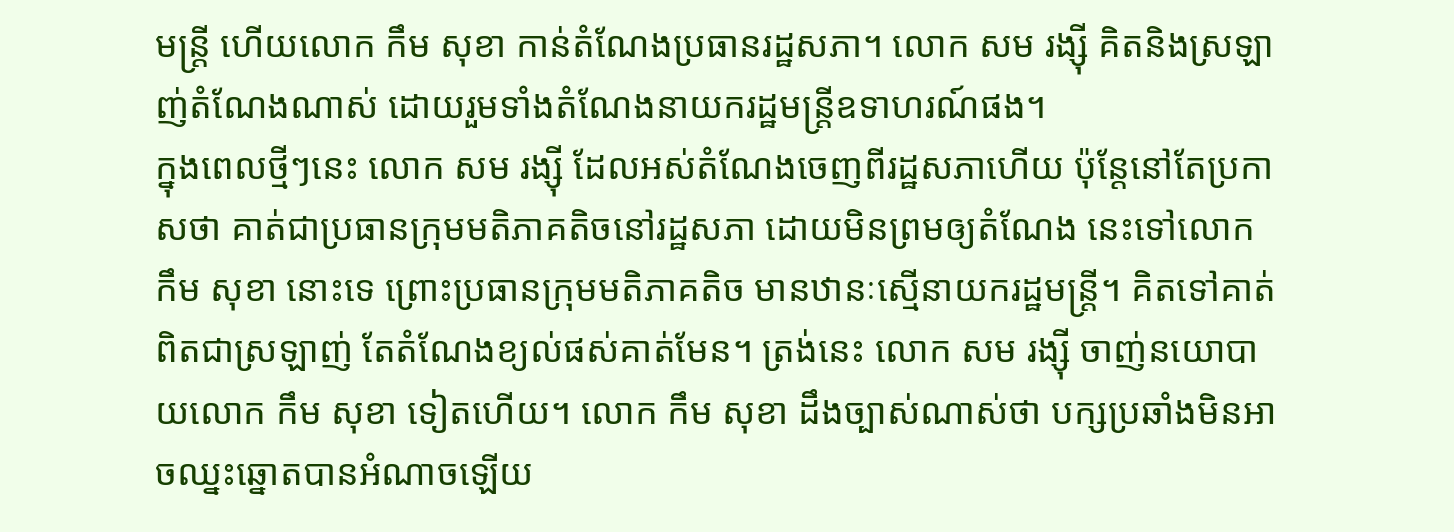មន្រ្តី ហើយលោក កឹម សុខា កាន់តំណែងប្រធានរដ្ឋសភា។ លោក សម រង្ស៊ី គិតនិងស្រឡាញ់តំណែងណាស់ ដោយរួមទាំងតំណែងនាយករដ្ឋមន្រ្តីឧទាហរណ៍ផង។
ក្នុងពេលថ្មីៗនេះ លោក សម រង្ស៊ី ដែលអស់តំណែងចេញពីរដ្ឋសភាហើយ ប៉ុន្តែនៅតែប្រកាសថា គាត់ជាប្រធានក្រុមមតិភាគតិចនៅរដ្ឋសភា ដោយមិនព្រមឲ្យតំណែង នេះទៅលោក កឹម សុខា នោះទេ ព្រោះប្រធានក្រុមមតិភាគតិច មានឋានៈស្មើនាយករដ្ឋមន្រ្តី។ គិតទៅគាត់ពិតជាស្រឡាញ់ តែតំណែងខ្យល់ផស់គាត់មែន។ ត្រង់នេះ លោក សម រង្ស៊ី ចាញ់នយោបាយលោក កឹម សុខា ទៀតហើយ។ លោក កឹម សុខា ដឹងច្បាស់ណាស់ថា បក្សប្រឆាំងមិនអាចឈ្នះឆ្នោតបានអំណាចឡើយ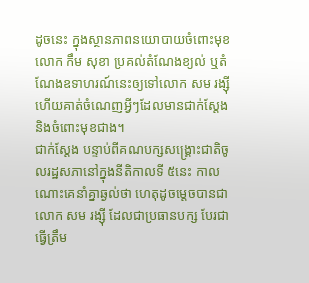ដូចនេះ ក្នុងស្ថានភាពនយោបាយចំពោះមុខលោក កឹម សុខា ប្រគល់តំណែងខ្យល់ ឬតំណែងឧទាហរណ៍នេះឲ្យទៅលោក សម រង្ស៊ី ហើយគាត់ចំណេញអ្វីៗដែលមានជាក់ស្តែង និងចំពោះមុខជាង។
ជាក់ស្តែង បន្ទាប់ពីគណបក្សសង្រ្គោះជាតិចូលរដ្ឋសភានៅក្នុងនីតិកាលទី ៥នេះ កាលណោះគេនាំគ្នាឆ្ងល់ថា ហេតុដូចម្តេចបានជាលោក សម រង្ស៊ី ដែលជាប្រធានបក្ស បែរជាធ្វើត្រឹម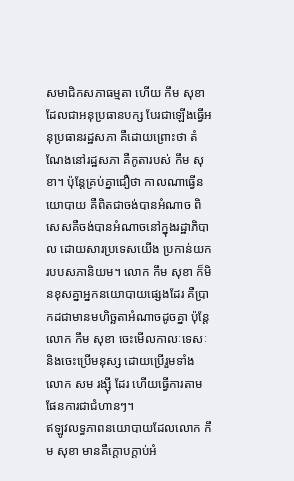សមាជិកសភាធម្មតា ហើយ កឹម សុខា ដែលជាអនុប្រធានបក្ស បែរជាឡើងធ្វើអនុប្រធានរដ្ឋសភា គឺដោយព្រោះថា តំណែងនៅរដ្ឋសភា គឺកូតារបស់ កឹម សុខា។ ប៉ុន្តែគ្រប់គ្នាជឿថា កាលណាធ្វើនយោបាយ គឺពិតជាចង់បានអំណាច ពិសេសគឺចង់បានអំណាចនៅក្នុងរដ្ឋាភិបាល ដោយសារប្រទេសយើង ប្រកាន់យករបបសភានិយម។ លោក កឹម សុខា ក៏មិនខុសគ្នាអ្នកនយោបាយផ្សេងដែរ គឺប្រាកដជាមានមហិច្ឆតាអំណាចដូចគ្នា ប៉ុន្តែលោក កឹម សុខា ចេះមើលកាលៈទេសៈ និងចេះប្រើមនុស្ស ដោយប្រើរួមទាំងលោក សម រង្ស៊ី ដែរ ហើយធ្វើការតាមផែនការជាជំហានៗ។
ឥឡូវលទ្ធភាពនយោបាយដែលលោក កឹម សុខា មានគឺក្តោបក្តាប់អំ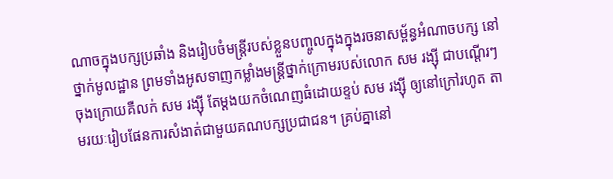ណាចក្នុងបក្សប្រឆាំង និងរៀបចំមន្រ្តីរបស់ខ្លួនបញ្ចូលក្នុងក្នុងរចនាសម្ព័ន្ធអំណាចបក្ស នៅថ្នាក់មូលដ្ឋាន ព្រមទាំងអូសទាញកម្លាំងមន្រ្តីថ្នាក់ក្រោមរបស់លោក សម រង្ស៊ី ជាបណ្តើរៗ ចុងក្រោយគឺលក់ សម រង្ស៊ី តែម្តងយកចំណេញធំដោយខ្ទប់ សម រង្ស៊ី ឲ្យនៅក្រៅរហូត តាមរយៈរៀបផែនការសំងាត់ជាមួយគណបក្សប្រជាជន។ គ្រប់គ្នានៅ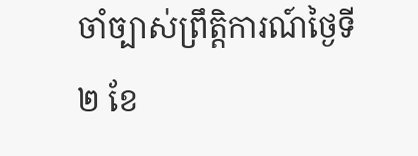ចាំច្បាស់ព្រឹត្តិការណ៍ថ្ងៃទី២ ខែ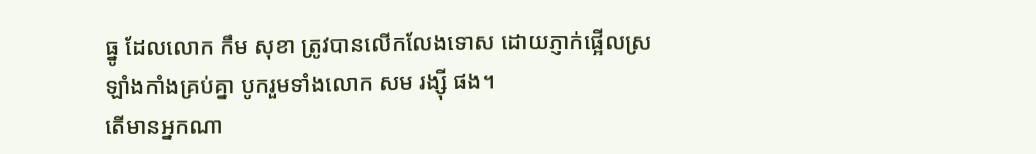ធ្នូ ដែលលោក កឹម សុខា ត្រូវបានលើកលែងទោស ដោយភ្ញាក់ផ្អើលស្រឡាំងកាំងគ្រប់គ្នា បូករួមទាំងលោក សម រង្ស៊ី ផង។
តើមានអ្នកណា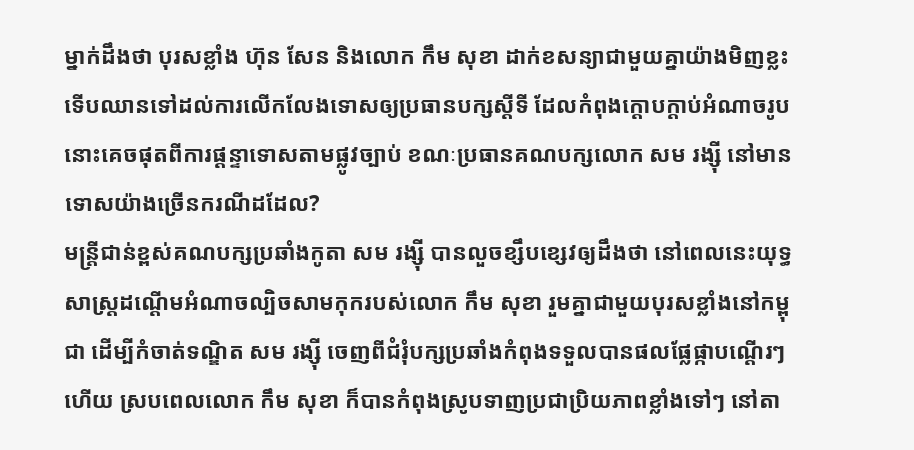ម្នាក់ដឹងថា បុរសខ្លាំង ហ៊ុន សែន និងលោក កឹម សុខា ដាក់ខសន្យាជាមួយគ្នាយ៉ាងមិញខ្លះ ទើបឈានទៅដល់ការលើកលែងទោសឲ្យប្រធានបក្សស្តីទី ដែលកំពុងក្តោបក្តាប់អំណាចរូបនោះគេចផុតពីការផ្តន្ទាទោសតាមផ្លូវច្បាប់ ខណៈប្រធានគណបក្សលោក សម រង្ស៊ី នៅមានទោសយ៉ាងច្រើនករណីដដែល?
មន្រ្តីជាន់ខ្ពស់គណបក្សប្រឆាំងកូតា សម រង្ស៊ី បានលួចខ្សឹបខ្សេវឲ្យដឹងថា នៅពេលនេះយុទ្ធសាស្រ្តដណ្តើមអំណាចល្បិចសាមកុករបស់លោក កឹម សុខា រួមគ្នាជាមួយបុរសខ្លាំងនៅកម្ពុជា ដើម្បីកំចាត់ទណ្ឌិត សម រង្ស៊ី ចេញពីជំរុំបក្សប្រឆាំងកំពុងទទួលបានផលផ្លែផ្កាបណ្តើរៗហើយ ស្របពេលលោក កឹម សុខា ក៏បានកំពុងស្រូបទាញប្រជាប្រិយភាពខ្លាំងទៅៗ នៅតា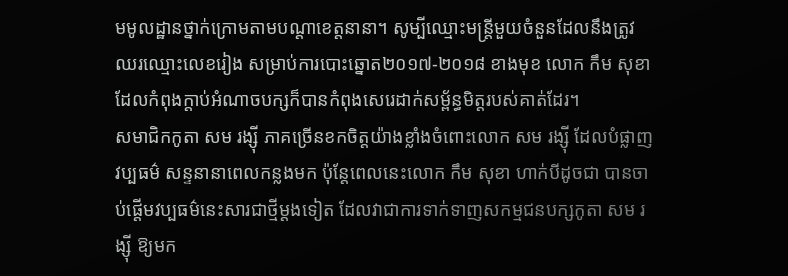មមូលដ្ឋានថ្នាក់ក្រោមតាមបណ្តាខេត្តនានា។ សូម្បីឈ្មោះមន្រ្តីមួយចំនួនដែលនឹងត្រូវឈរឈ្មោះលេខរៀង សម្រាប់ការបោះឆ្នោត២០១៧-២០១៨ ខាងមុខ លោក កឹម សុខា ដែលកំពុងក្តាប់អំណាចបក្សក៏បានកំពុងសេរេដាក់សម្ព័ន្ធមិត្តរបស់គាត់ដែរ។
សមាជិកកូតា សម រង្ស៊ី ភាគច្រើនខកចិត្តយ៉ាងខ្លាំងចំពោះលោក សម រង្ស៊ី ដែលបំផ្លាញវប្បធម៌ សន្ទនានាពេលកន្លងមក ប៉ុន្តែពេលនេះលោក កឹម សុខា ហាក់បីដូចជា បានចាប់ផ្តើមវប្បធម៌នេះសារជាថ្មីម្តងទៀត ដែលវាជាការទាក់ទាញសកម្មជនបក្សកូតា សម រង្ស៊ី ឱ្យមក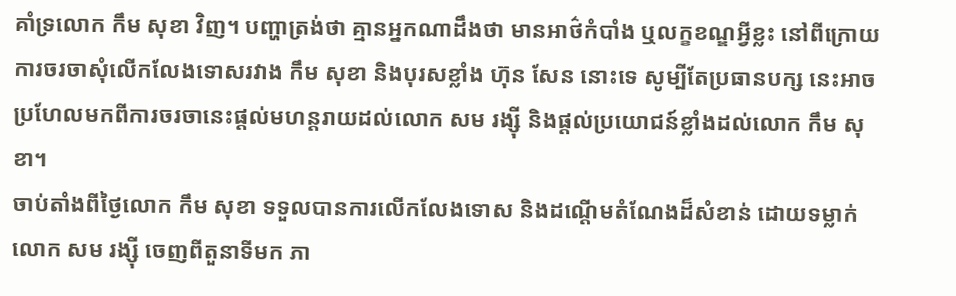គាំទ្រលោក កឹម សុខា វិញ។ បញ្ហាត្រង់ថា គ្មានអ្នកណាដឹងថា មានអាថ៌កំបាំង ឬលក្ខខណ្ឌអ្វីខ្លះ នៅពីក្រោយការចរចាសុំលើកលែងទោសរវាង កឹម សុខា និងបុរសខ្លាំង ហ៊ុន សែន នោះទេ សូម្បីតែប្រធានបក្ស នេះអាចប្រហែលមកពីការចរចានេះផ្តល់មហន្តរាយដល់លោក សម រង្ស៊ី និងផ្តល់ប្រយោជន៍ខ្លាំងដល់លោក កឹម សុខា។
ចាប់តាំងពីថ្ងៃលោក កឹម សុខា ទទួលបានការលើកលែងទោស និងដណ្តើមតំណែងដ៏សំខាន់ ដោយទម្លាក់លោក សម រង្ស៊ី ចេញពីតួនាទីមក ភា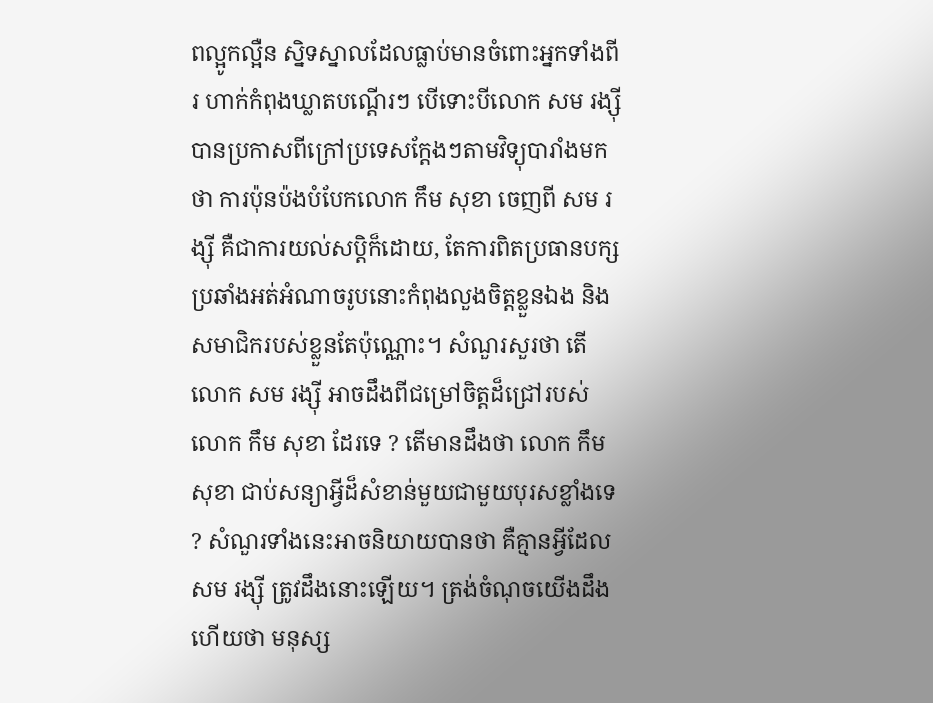ពល្អូកល្អឺន ស្និទស្នាលដែលធ្លាប់មានចំពោះអ្នកទាំងពីរ ហាក់កំពុងឃ្លាតបណ្តើរៗ បើទោះបីលោក សម រង្ស៊ី បានប្រកាសពីក្រៅប្រទេសក្តែងៗតាមវិទ្យុបារាំងមកថា ការប៉ុនប៉ងបំបែកលោក កឹម សុខា ចេញពី សម រង្ស៊ី គឺជាការយល់សប្តិក៏ដោយ, តែការពិតប្រធានបក្សប្រឆាំងអត់អំណាចរូបនោះកំពុងលួងចិត្តខ្លួនឯង និងសមាជិករបស់ខ្លួនតែប៉ុណ្ណោះ។ សំណួរសួរថា តើលោក សម រង្ស៊ី អាចដឹងពីជម្រៅចិត្តដ៏ជ្រៅរបស់លោក កឹម សុខា ដែរទេ ? តើមានដឹងថា លោក កឹម សុខា ជាប់សន្យាអ្វីដ៏សំខាន់មួយជាមួយបុរសខ្លាំងទេ ? សំណួរទាំងនេះអាចនិយាយបានថា គឺគ្មានអ្វីដែល សម រង្ស៊ី ត្រូវដឹងនោះឡើយ។ ត្រង់ចំណុចយើងដឹងហើយថា មនុស្ស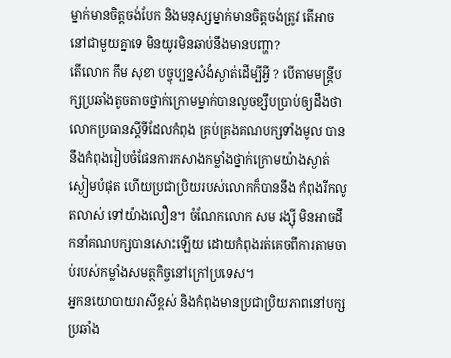ម្នាក់មានចិត្តចង់បែក និងមនុស្សម្នាក់មានចិត្តចង់ត្រូវ តើអាចនៅជាមួយគ្នាទេ មិនយូរមិនឆាប់នឹងមានបញ្ហា?
តើលោក កឹម សុខា បច្ចុប្បន្នសំងំស្ងាត់ដើម្បីអ្វី ? បើតាមមន្រ្តីបក្សប្រឆាំងតូចតាចថ្នាក់ក្រោមម្នាក់បានលួចខ្សឹបប្រាប់ឲ្យដឹងថា លោកប្រធានស្តីទីដែលកំពុង គ្រប់គ្រងគណបក្សទាំងមូល បាននឹងកំពុងរៀបចំផែនការកសាងកម្លាំងថ្នាក់ក្រោមយ៉ាងស្ងាត់ស្ងៀមបំផុត ហើយប្រជាប្រិយរបស់លោកក៏បាននឹង កំពុងរីកលូតលាស់ ទៅយ៉ាងលឿន។ ចំណែកលោក សម រង្ស៊ី មិនអាចដឹកនាំគណបក្សបានសោះឡើយ ដោយកំពុងរត់គេចពីការតាមចាប់របស់កម្លាំងសមត្ថកិច្ចនៅក្រៅប្រទេស។
អ្នកនយោបាយរាសីខ្ពស់ និងកំពុងមានប្រជាប្រិយភាពនៅបក្សប្រឆាំង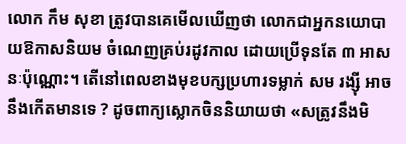លោក កឹម សុខា ត្រូវបានគេមើលឃើញថា លោកជាអ្នកនយោបាយឱកាសនិយម ចំណេញគ្រប់រដូវកាល ដោយប្រើទុនតែ ៣ អាសនៈប៉ុណ្ណោះ។ តើនៅពេលខាងមុខបក្សប្រហារទម្លាក់ សម រង្ស៊ី អាចនឹងកើតមានទេ ? ដូចពាក្យស្លោកចិននិយាយថា «សត្រូវនឹងមិ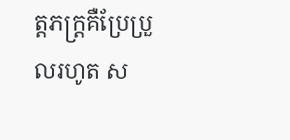ត្តភក្រ្តគឺប្រែប្រួលរហូត ស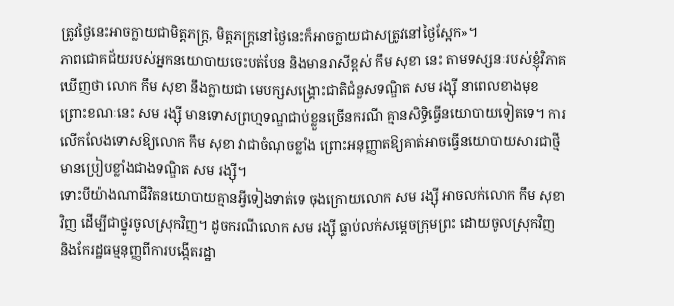ត្រូវថ្ងៃនេះអាចក្លាយជាមិត្តភក្រ្ត, មិត្តភក្រ្តនៅថ្ងៃនេះក៏អាចក្លាយជាសត្រូវនៅថ្ងៃស្អែក»។
ភាពជោគជ័យរបស់អ្នកនយោបាយចេះបត់បែន និងមានរាសីខ្ពស់ កឹម សុខា នេះ តាមទស្សនៈរបស់ខ្ញុំវិភាគឃើញថា លោក កឹម សុខា នឹងក្លាយជា មេបក្សសង្គ្រោះជាតិជំនួសទណ្ឌិត សម រង្ស៊ី នាពេលខាងមុខ ព្រោះខណៈនេះ សម រង្ស៊ី មានទោសព្រហ្មទណ្ឌជាប់ខ្លួនច្រើនករណី គ្មានសិទ្ធិធ្វើនយោបាយទៀតទេ។ ការលើកលែងទោសឱ្យលោក កឹម សុខា វាជាចំណុចខ្លាំង ព្រោះអនុញ្ញាតឱ្យគាត់អាចធ្វើនយោបាយសារជាថ្មី មានប្រៀបខ្លាំងជាងទណ្ឌិត សម រង្ស៊ី។
ទោះបីយ៉ាងណាជីវិតនយោបាយគ្មានអ្វីទៀងទាត់ទេ ចុងក្រោយលោក សម រង្ស៊ី អាចលក់លោក កឹម សុខា វិញ ដើម្បីជាថ្នូរចូលស្រុកវិញ។ ដូចករណីលោក សម រង្ស៊ី ធ្លាប់លក់សម្តេចក្រុមព្រះ ដោយចូលស្រុកវិញ និងកែរដ្ឋធម្មនុញ្ញពីការបង្កើតរដ្ឋា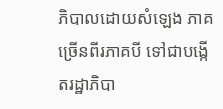ភិបាលដោយសំឡេង ភាគច្រើនពីរភាគបី ទៅជាបង្កើតរដ្ឋាភិបា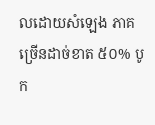លដោយសំឡេង ភាគច្រើនដាច់ខាត ៥០% បូក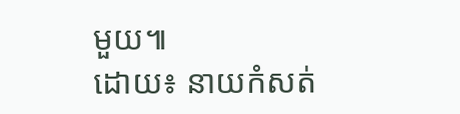មួយ៕
ដោយ៖ នាយកំសត់